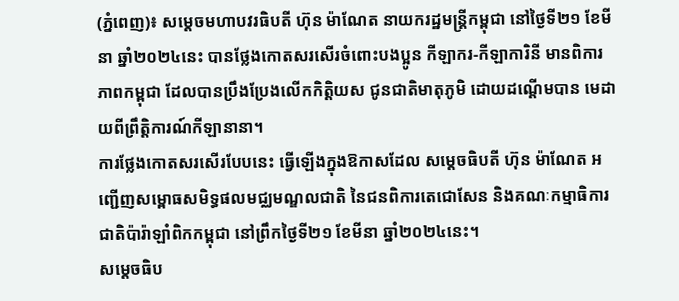(ភ្នំពេញ)៖ សម្តេចមហាបវរធិបតី ហ៊ុន ម៉ាណែត នាយករដ្ឋមន្ត្រីកម្ពុជា នៅថ្ងៃទី២១ ខែមីនា ឆ្នាំ២០២៤នេះ បានថ្លែងកោតសរសើរចំពោះបងប្អូន កីឡាករ-កីឡាការិនី មានពិការភាពកម្ពុជា ដែលបានប្រឹងប្រែងលើកកិត្តិយស ជូនជាតិមាតុភូមិ ដោយដណ្តើមបាន មេដាយពីព្រឹត្តិការណ៍កីឡានានា។
ការថ្លែងកោតសរសើរបែបនេះ ធ្វើឡើងក្នុងឱកាសដែល សម្តេចធិបតី ហ៊ុន ម៉ាណែត អញ្ជើញសម្ពោធសមិទ្ធផលមជ្ឈមណ្ឌលជាតិ នៃជនពិការតេជោសែន និងគណៈកម្មាធិការជាតិប៉ារ៉ាឡាំពិកកម្ពុជា នៅព្រឹកថ្ងៃទី២១ ខែមីនា ឆ្នាំ២០២៤នេះ។
សម្តេចធិប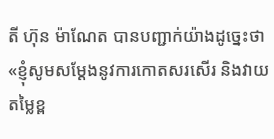តី ហ៊ុន ម៉ាណែត បានបញ្ជាក់យ៉ាងដូច្នេះថា «ខ្ញុំសូមសម្ដែងនូវការកោតសរសើរ និងវាយតម្លៃខ្ព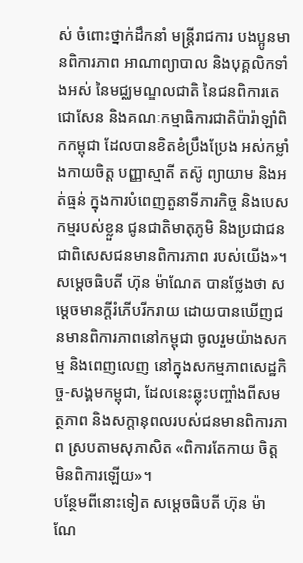ស់ ចំពោះថ្នាក់ដឹកនាំ មន្ដ្រីរាជការ បងប្អូនមានពិការភាព អាណាព្យាបាល និងបុគ្គលិកទាំងអស់ នៃមជ្ឈមណ្ឌលជាតិ នៃជនពិការតេជោសែន និងគណៈកម្មាធិការជាតិប៉ារ៉ាឡាំពិកកម្ពុជា ដែលបានខិតខំប្រឹងប្រែង អស់កម្លាំងកាយចិត្ដ បញ្ញាស្មាតី តស៊ូ ព្យាយាម និងអត់ធ្មន់ ក្នុងការបំពេញតួនាទីភារកិច្ច និងបេសកម្មរបស់ខ្លួន ជូនជាតិមាតុភូមិ និងប្រជាជន ជាពិសេសជនមានពិការភាព របស់យើង»។
សម្តេចធិបតី ហ៊ុន ម៉ាណែត បានថ្លែងថា សម្តេចមានក្តីរំភើបរីករាយ ដោយបានឃើញជនមានពិការភាពនៅកម្ពុជា ចូលរួមយ៉ាងសកម្ម និងពេញលេញ នៅក្នុងសកម្មភាពសេដ្ឋកិច្ច-សង្គមកម្ពុជា, ដែលនេះឆ្លុះបញ្ចាំងពីសមត្ថភាព និងសក្តានុពលរបស់ជនមានពិការភាព ស្របតាមសុភាសិត «ពិការតែកាយ ចិត្តមិនពិការឡើយ»។
បន្ថែមពីនោះទៀត សម្តេចធិបតី ហ៊ុន ម៉ាណែ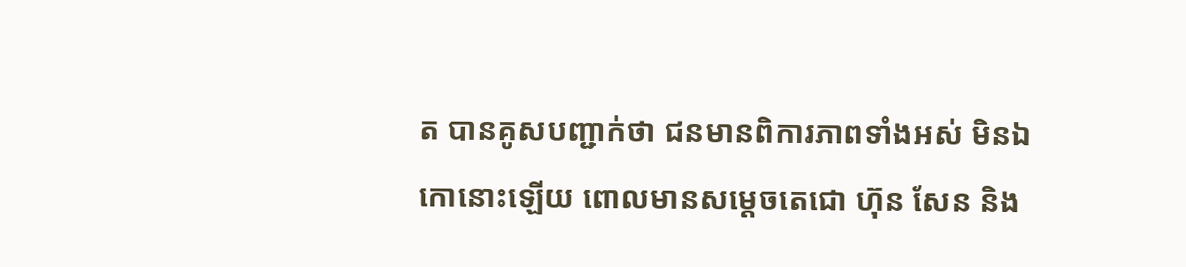ត បានគូសបញ្ជាក់ថា ជនមានពិការភាពទាំងអស់ មិនឯកោនោះឡើយ ពោលមានសម្តេចតេជោ ហ៊ុន សែន និង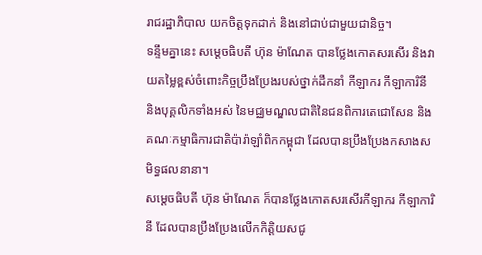រាជរដ្ឋាភិបាល យកចិត្តទុកដាក់ និងនៅជាប់ជាមួយជានិច្ច។
ទន្ទឹមគ្នានេះ សម្តេចធិបតី ហ៊ុន ម៉ាណែត បានថ្លែងកោតសរសើរ និងវាយតម្លៃខ្ពស់ចំពោះកិច្ចប្រឹងប្រែងរបស់ថ្នាក់ដឹកនាំ កីឡាករ កីឡាការិនី និងបុគ្គលិកទាំងអស់ នៃមជ្ឈមណ្ឌលជាតិនៃជនពិការតេជោសែន និងគណៈកម្មាធិការជាតិប៉ារ៉ាឡាំពិកកម្ពុជា ដែលបានប្រឹងប្រែងកសាងសមិទ្ធផលនានា។
សម្តេចធិបតី ហ៊ុន ម៉ាណែត ក៏បានថ្លែងកោតសរសើរកីឡាករ កីឡាការិនី ដែលបានប្រឹងប្រែងលើកកិត្តិយសជូ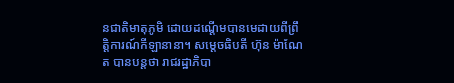នជាតិមាតុភូមិ ដោយដណ្តើមបានមេដាយពីព្រឹត្តិការណ៍កីឡានានា។ សម្តេចធិបតី ហ៊ុន ម៉ាណែត បានបន្ដថា រាជរដ្ឋាភិបា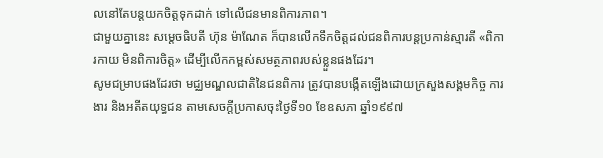លនៅតែបន្តយកចិត្តទុកដាក់ ទៅលើជនមានពិការភាព។
ជាមួយគ្នានេះ សម្តេចធិបតី ហ៊ុន ម៉ាណែត ក៏បានលើកទឹកចិត្តដល់ជនពិការបន្តប្រកាន់ស្មារតី «ពិការកាយ មិនពិការចិត្ត» ដើម្បីលើកកម្ពស់សមត្ថភាពរបស់ខ្លួនផងដែរ។
សូមជម្រាបផងដែរថា មជ្ឈមណ្ឌលជាតិនៃជនពិការ ត្រូវបានបង្កើតឡើងដោយក្រសួងសង្គមកិច្ច ការងារ និងអតីតយុទ្ធជន តាមសេចក្តីប្រកាសចុះថ្ងៃទី១០ ខែឧសភា ឆ្នាំ១៩៩៧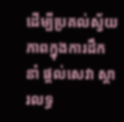ដើម្បីប្រគល់ស្វ័យភាពក្នុងការដឹកនាំ ផ្តល់សេវា ស្តារលទ្ធ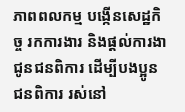ភាពពលកម្ម បង្កើនសេដ្ឋកិច្ច រកការងារ និងផ្តល់ការងាជូនជនពិការ ដើម្បីបងប្អូនជនពិការ រស់នៅ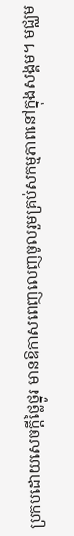ប្រកបដោយសេចក្តីថ្លៃថ្នូរ មានឱកាសពេញលេញចូលរួមគ្រប់សកម្មភាពនៅក្នុងសង្គម។ មជ្ឈម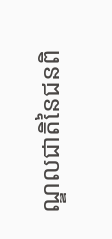ណ្ឌលជាតិនៃជនពិ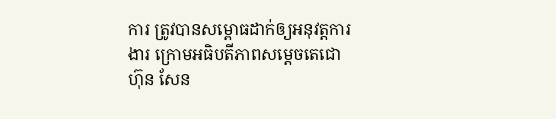ការ ត្រូវបានសម្ពោធដាក់ឲ្យអនុវត្តការងារ ក្រោមអធិបតីភាពសម្តេចតេជោ ហ៊ុន សែន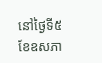នៅថ្ងៃទី៥ ខែឧសភា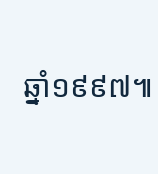ឆ្នាំ១៩៩៧៕